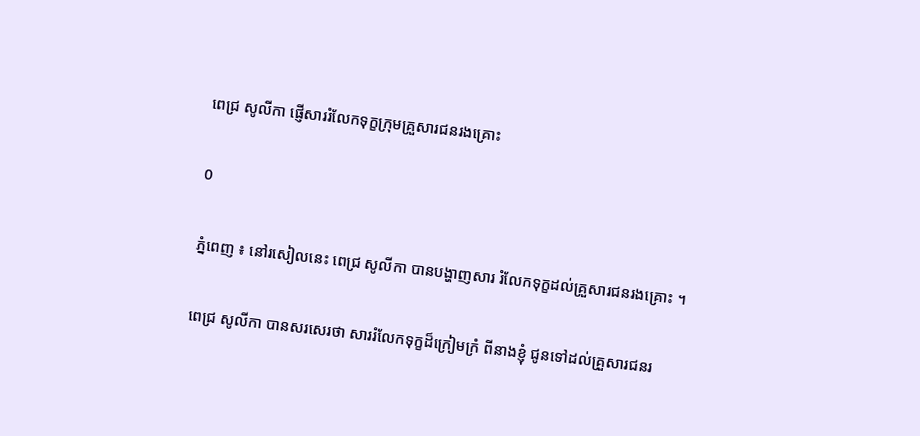ពេជ្រ សូលីកា ផ្ញើសាររំលែកទុក្ខក្រុមគ្រួសារជនរងគ្រោះ

0

ភ្នំពេញ ៖ នៅរសៀលនេះ ពេជ្រ សូលីកា បានបង្ហាញសារ រំលែកទុក្ខដល់គ្រួសារជនរងគ្រោះ ។

ពេជ្រ សូលីកា បានសរសេរថា សាររំលែកទុក្ខដ៏ក្រៀមក្រំ ពីនាងខ្ញុំ ជូនទៅដល់គ្រួសារជនរ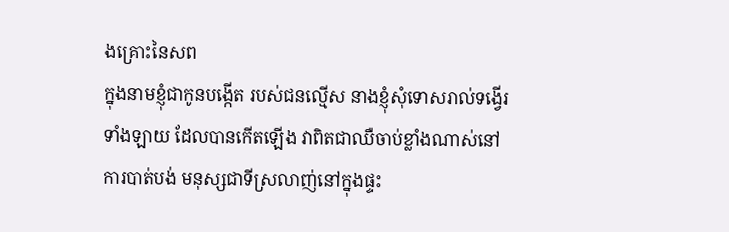ងគ្រោះនៃសព
ក្នុងនាមខ្ញុំជាកូនបង្កើត របស់ជនល្មើស នាងខ្ញុំសុំទោសរាល់ទង្វើរទាំងឡាយ ដែលបានកើតឡើង វាពិតជាឈឺចាប់ខ្លាំងណាស់នៅការបាត់បង់ មនុស្សជាទីស្រលាញ់នៅក្នុងផ្ទះ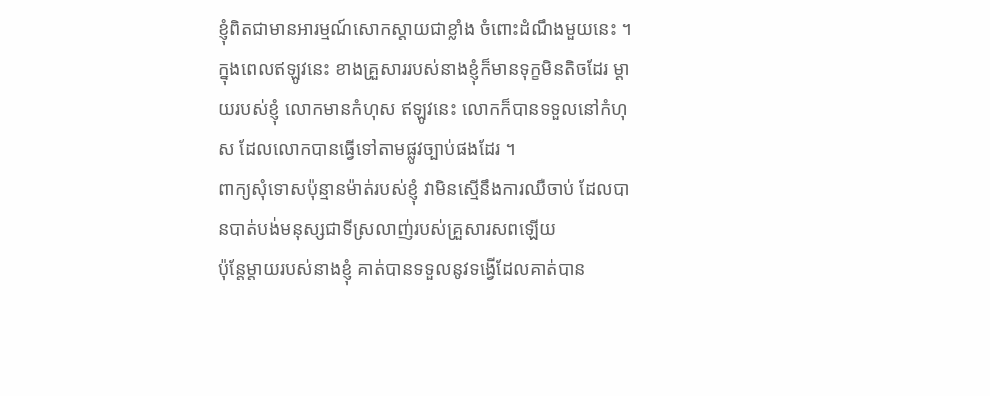ខ្ញុំពិតជាមានអារម្មណ៍សោកស្ដាយជាខ្លាំង ចំពោះដំណឹងមួយនេះ ។
ក្នុងពេលឥឡូវនេះ ខាងគ្រួសាររបស់នាងខ្ញុំក៏មានទុក្ខមិនតិចដែរ ម្ដាយរបស់ខ្ញុំ លោកមានកំហុស ឥឡូវនេះ លោកក៏បានទទួលនៅកំហុស ដែលលោកបានធ្វើទៅតាមផ្លូវច្បាប់ផងដែរ ។
ពាក្យសុំទោសប៉ុន្មានម៉ាត់របស់ខ្ញុំ វាមិនស្មើនឹងការឈឺចាប់ ដែលបានបាត់បង់មនុស្សជាទីស្រលាញ់របស់គ្រួសារសពឡើយ
ប៉ុន្តែម្ដាយរបស់នាងខ្ញុំ គាត់បានទទួលនូវទង្វើដែលគាត់បាន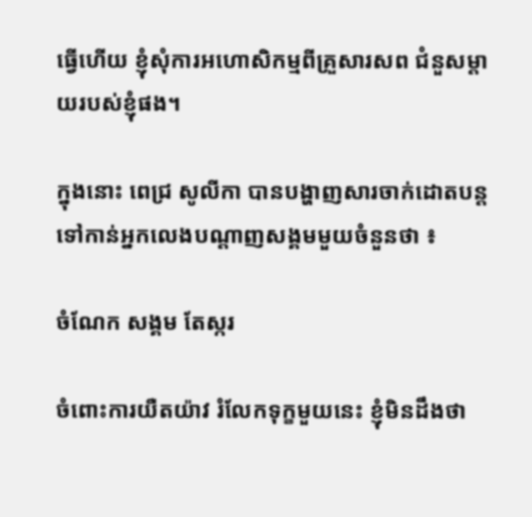ធ្វើហើយ ខ្ញុំសុំការអហោសិកម្មពីគ្រួសារសព ជំនួសម្ដាយរបស់ខ្ញុំផង។

ក្នុងនោះ ពេជ្រ សូលីកា បានបង្ហាញសារចាក់ដោតបន្តទៅកាន់អ្នកលេងបណ្តាញសង្គមមួយចំនួនថា ៖

ចំណែក សង្គម តែស្ករ

ចំពោះការយឺតយ៉ាវ រំលែកទុក្ខមួយនេះ ខ្ញុំមិនដឹងថា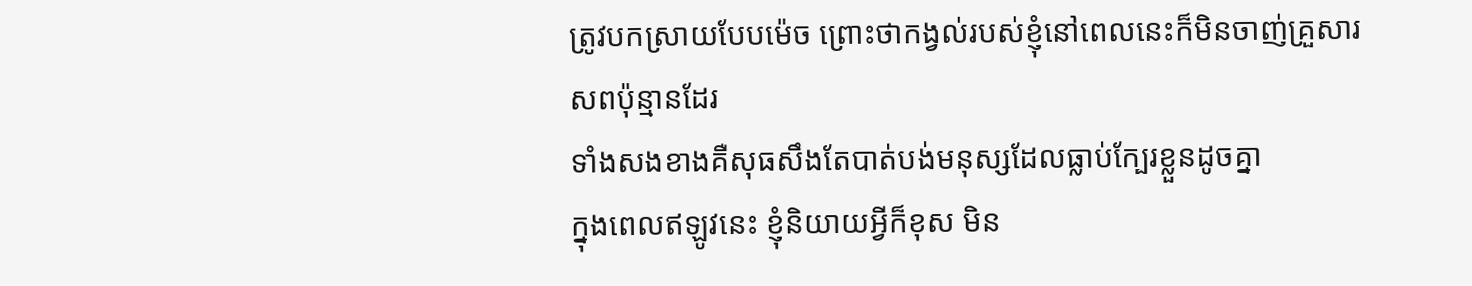ត្រូវបកស្រាយបែបម៉េច ព្រោះថាកង្វល់របស់ខ្ញុំនៅពេលនេះក៏មិនចាញ់គ្រួសារសពប៉ុន្មានដែរ
ទាំងសងខាងគឺសុធសឹងតែបាត់បង់មនុស្សដែលធ្លាប់ក្បែរខ្លួនដូចគ្នា
ក្នុងពេលឥឡូវនេះ ខ្ញុំនិយាយអ្វីក៏ខុស មិន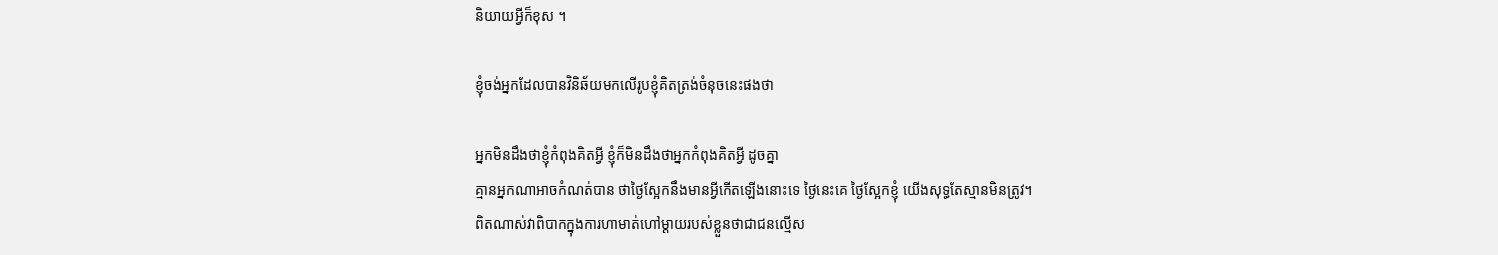និយាយអ្វីក៏ខុស ។

ខ្ញុំចង់អ្នកដែលបានវិនិឆ័យមកលើរូបខ្ញុំគិតត្រង់ចំនុចនេះផងថា

អ្នកមិនដឹងថាខ្ញុំកំពុងគិតអ្វី ខ្ញុំក៏មិនដឹងថាអ្នកកំពុងគិតអ្វី ដូចគ្នា
គ្មានអ្នកណាអាចកំណត់បាន ថាថ្ងៃស្អែកនឹងមានអ្វីកើតឡើងនោះទេ ថ្ងៃនេះគេ ថ្ងៃស្អែកខ្ញុំ យើងសុទ្ធតែស្មានមិនត្រូវ។
ពិតណាស់វាពិបាកក្នុងការហាមាត់ហៅម្ដាយរបស់ខ្លួនថាជាជនល្មើស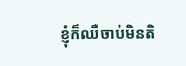ខ្ញុំក៏ឈឺចាប់មិនតិ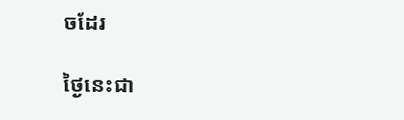ចដែរ

ថ្ងៃនេះជា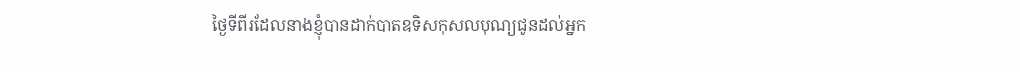ថ្ងៃទីពីរដែលនាងខ្ញុំបានដាក់បាតឧទិសកុសលបុណ្យជូនដល់អ្នក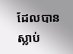ដែលបានស្លាប់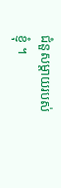ជំនួសម្ដាយរបស់ខ្ញុំ ។